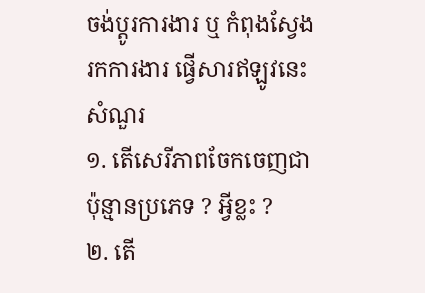ចង់ប្តូរការងារ ឬ កំពុងស្វែងរកការងារ ផ្វើសារឥឡូវនេះ
សំណួរ
១. តើសេរីភាពចែកចេញជាប៉ុន្មានប្រភេទ ? អ្វីខ្លះ ?
២. តើ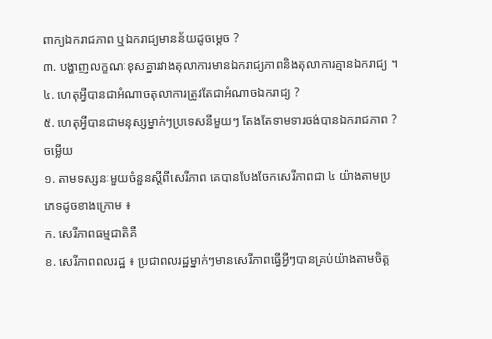ពាក្យឯករាជភាព ឬឯករាជ្យមានន័យដូចម្តេច ?
៣. បង្ហាញលក្ខណៈខុសគ្នារវាងតុលាការមានឯករាជ្យភាពនិងតុលាការគ្មានឯករាជ្យ ។
៤. ហេតុអ្វីបានជាអំណាចតុលាការត្រូវតែជាអំណាចឯករាជ្យ ?
៥. ហេតុអ្វីបានជាមនុស្សម្នាក់ៗប្រទេសនីមួយៗ តែងតែទាមទារចង់បានឯករាជភាព ?
ចម្លើយ
១. តាមទស្សនៈមួយចំនួនស្តីពីសេរីភាព គេបានបែងចែកសេរីភាពជា ៤ យ៉ាងតាមប្រភេទដូចខាងក្រោម ៖
ក. សេរីភាពធម្មជាតិគឺ
ខ. សេរីភាពពលរដ្ឋ ៖ ប្រជាពលរដ្ឋម្នាក់ៗមានសេរីភាពធ្វើអ្វីៗបានគ្រប់យ៉ាងតាមចិត្ត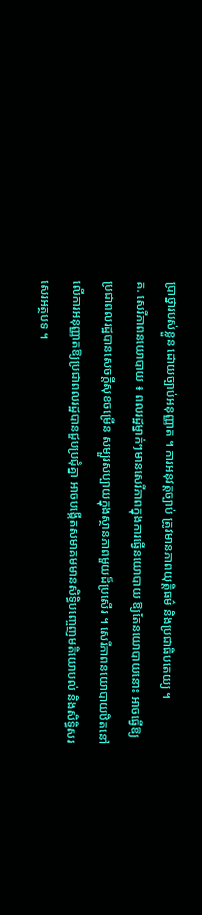ប្រាថ្នារបស់ខ្លួន ដោយច្បាប់អនុញ្ញាត ។ ការអនុវត្តច្បាប់ ត្រូវមានភាពយុត្តិធម៌ និងប្រជាធិបតេយ្យ ។
គ. សេរីភាពនយោបាយ ៖ ពលរដ្ឋម្នាក់ៗមានសេរីភាពក្នុងការធ្វើនយោបាយ ឱ្យតែនយោបាយនោះ អាចធ្វើឱ្យប្រជាពលរដ្ឋបានសេចក្តីសុខចម្រើន សម្បួរសប្បាយក្នុងស្ថានភាពមួយដ៏ប្រសើរ ។ សេរីភាពនយោបាយឋិតនៅលើការអនុញ្ញាតឱ្យប្រជាពលរដ្ឋបានជួបប្រជុំគ្នា អាចបង្កើតសមាគមមានសិទ្ធិបញ្ចេញមតិយោបល់ និងសិទ្ធិសរសេរអត្ថបទ ។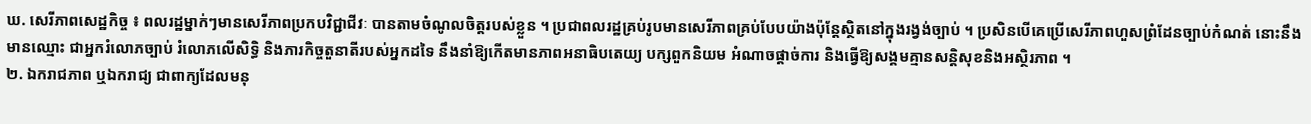ឃ. សេរីភាពសេដ្ឋកិច្ច ៖ ពលរដ្ឋម្នាក់ៗមានសេរីភាពប្រកបវិជ្ជាជីវៈ បានតាមចំណូលចិត្តរបស់ខ្លួន ។ ប្រជាពលរដ្ឋគ្រប់រូបមានសេរីភាពគ្រប់បែបយ៉ាងប៉ុន្តែស្ថិតនៅក្នុងរង្វង់ច្បាប់ ។ ប្រសិនបើគេប្រើសេរីភាពហួសព្រំដែនច្បាប់កំណត់ នោះនឹងមានឈ្មោះ ជាអ្នករំលោភច្បាប់ រំលោភលើសិទ្ធិ និងភារកិច្ចតួនាតីរបស់អ្នកដទៃ នឹងនាំឱ្យកើតមានភាពអនាធិបតេយ្យ បក្សពួកនិយម អំណាចផ្តាច់ការ និងធ្វើឱ្យសង្គមគ្មានសន្តិសុខនិងអស្ថិរភាព ។
២. ឯករាជភាព ឬឯករាជ្យ ជាពាក្យដែលមនុ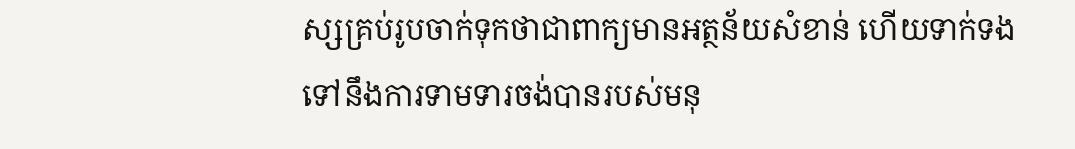ស្សគ្រប់រូបចាក់ទុកថាជាពាក្យមានអត្ថន័យសំខាន់ ហើយទាក់ទងទៅនឹងការទាមទារចង់បានរបស់មនុ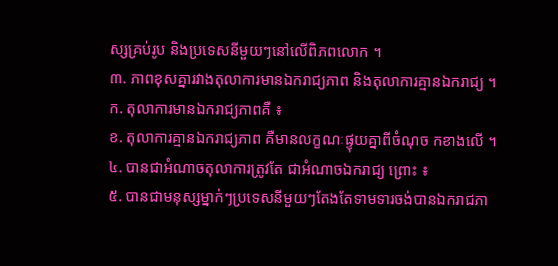ស្សគ្រប់រូប និងប្រទេសនីមួយៗនៅលើពិភពលោក ។
៣. ភាពខុសគ្នារវាងតុលាការមានឯករាជ្យភាព និងតុលាការគ្មានឯករាជ្យ ។
ក. តុលាការមានឯករាជ្យភាពគឺ ៖
ខ. តុលាការគ្មានឯករាជ្យភាព គឺមានលក្ខណៈផ្ទុយគ្នាពីចំណុច កខាងលើ ។
៤. បានជាអំណាចតុលាការត្រូវតែ ជាអំណាចឯករាជ្យ ព្រោះ ៖
៥. បានជាមនុស្សម្នាក់ៗប្រទេសនីមួយៗតែងតែទាមទារចង់បានឯករាជភា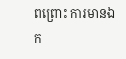ពព្រោះ ការមានឯក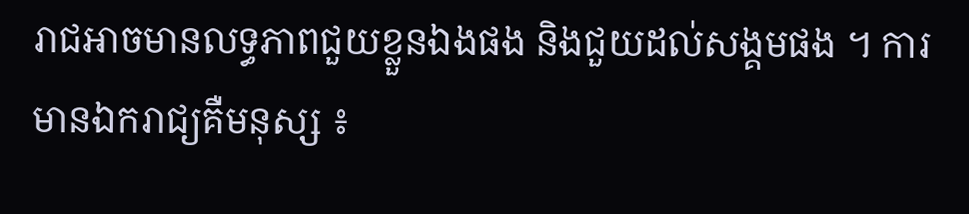រាជអាចមានលទ្ធភាពជួយខ្លួនឯងផង និងជួយដល់សង្គមផង ។ ការមានឯករាជ្យគឺមនុស្ស ៖